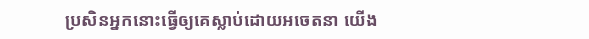ប្រសិនអ្នកនោះធ្វើឲ្យគេស្លាប់ដោយអចេតនា យើង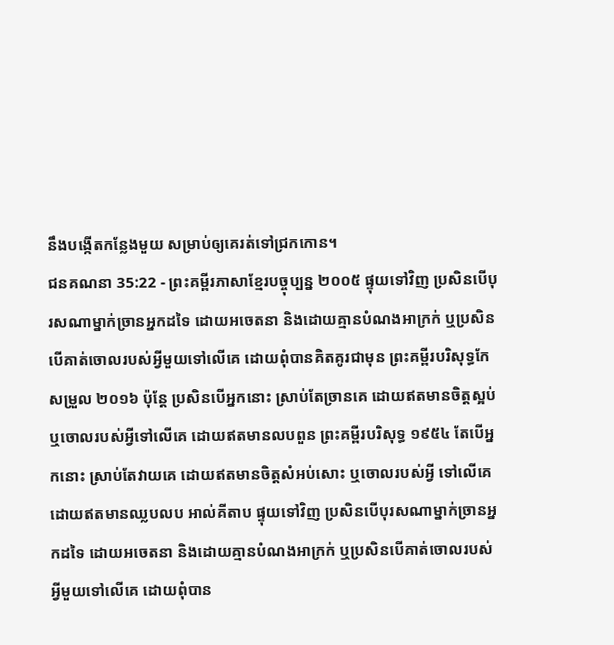នឹងបង្កើតកន្លែងមួយ សម្រាប់ឲ្យគេរត់ទៅជ្រកកោន។
ជនគណនា 35:22 - ព្រះគម្ពីរភាសាខ្មែរបច្ចុប្បន្ន ២០០៥ ផ្ទុយទៅវិញ ប្រសិនបើបុរសណាម្នាក់ច្រានអ្នកដទៃ ដោយអចេតនា និងដោយគ្មានបំណងអាក្រក់ ឬប្រសិនបើគាត់ចោលរបស់អ្វីមួយទៅលើគេ ដោយពុំបានគិតគូរជាមុន ព្រះគម្ពីរបរិសុទ្ធកែសម្រួល ២០១៦ ប៉ុន្ដែ ប្រសិនបើអ្នកនោះ ស្រាប់តែច្រានគេ ដោយឥតមានចិត្តស្អប់ ឬចោលរបស់អ្វីទៅលើគេ ដោយឥតមានលបពួន ព្រះគម្ពីរបរិសុទ្ធ ១៩៥៤ តែបើអ្នកនោះ ស្រាប់តែវាយគេ ដោយឥតមានចិត្តសំអប់សោះ ឬចោលរបស់អ្វី ទៅលើគេ ដោយឥតមានឈ្លបលប អាល់គីតាប ផ្ទុយទៅវិញ ប្រសិនបើបុរសណាម្នាក់ច្រានអ្នកដទៃ ដោយអចេតនា និងដោយគ្មានបំណងអាក្រក់ ឬប្រសិនបើគាត់ចោលរបស់អ្វីមួយទៅលើគេ ដោយពុំបាន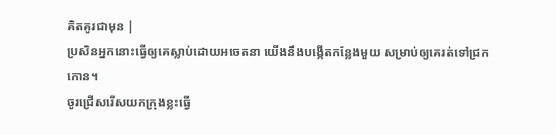គិតគូរជាមុន |
ប្រសិនអ្នកនោះធ្វើឲ្យគេស្លាប់ដោយអចេតនា យើងនឹងបង្កើតកន្លែងមួយ សម្រាប់ឲ្យគេរត់ទៅជ្រកកោន។
ចូរជ្រើសរើសយកក្រុងខ្លះធ្វើ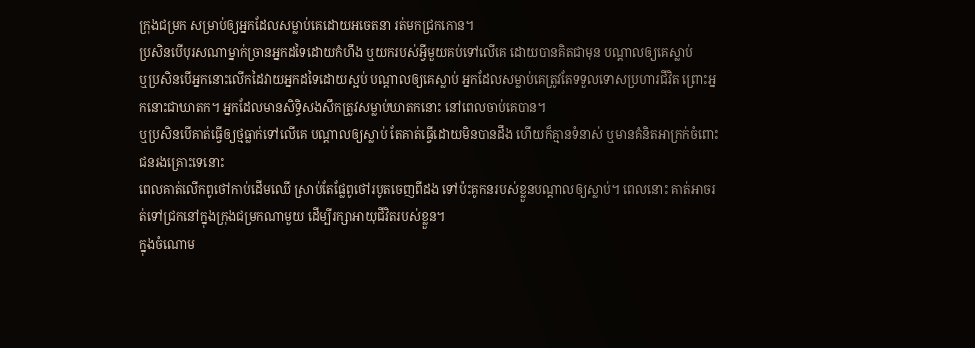ក្រុងជម្រក សម្រាប់ឲ្យអ្នកដែលសម្លាប់គេដោយអចេតនា រត់មកជ្រកកោន។
ប្រសិនបើបុរសណាម្នាក់ច្រានអ្នកដទៃដោយកំហឹង ឬយករបស់អ្វីមួយគប់ទៅលើគេ ដោយបានគិតជាមុន បណ្ដាលឲ្យគេស្លាប់
ឬប្រសិនបើអ្នកនោះលើកដៃវាយអ្នកដទៃដោយស្អប់ បណ្ដាលឲ្យគេស្លាប់ អ្នកដែលសម្លាប់គេត្រូវតែទទួលទោសប្រហារជីវិត ព្រោះអ្នកនោះជាឃាតក។ អ្នកដែលមានសិទ្ធិសងសឹកត្រូវសម្លាប់ឃាតកនោះ នៅពេលចាប់គេបាន។
ឬប្រសិនបើគាត់ធ្វើឲ្យថ្មធ្លាក់ទៅលើគេ បណ្ដាលឲ្យស្លាប់ តែគាត់ធ្វើដោយមិនបានដឹង ហើយក៏គ្មានទំនាស់ ឬមានគំនិតអាក្រក់ចំពោះជនរងគ្រោះទេនោះ
ពេលគាត់លើកពូថៅកាប់ដើមឈើ ស្រាប់តែផ្លែពូថៅរបូតចេញពីដង ទៅប៉ះគូកនរបស់ខ្លួនបណ្ដាលឲ្យស្លាប់។ ពេលនោះ គាត់អាចរត់ទៅជ្រកនៅក្នុងក្រុងជម្រកណាមួយ ដើម្បីរក្សាអាយុជីវិតរបស់ខ្លួន។
ក្នុងចំណោម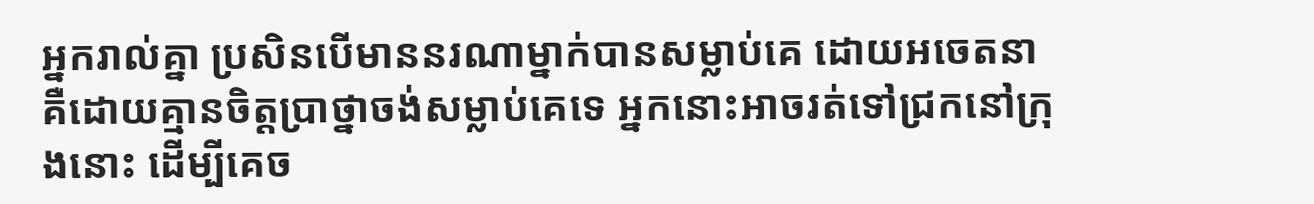អ្នករាល់គ្នា ប្រសិនបើមាននរណាម្នាក់បានសម្លាប់គេ ដោយអចេតនា គឺដោយគ្មានចិត្តប្រាថ្នាចង់សម្លាប់គេទេ អ្នកនោះអាចរត់ទៅជ្រកនៅក្រុងនោះ ដើម្បីគេច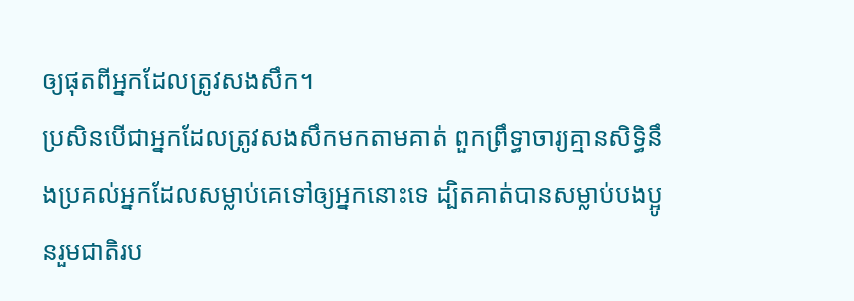ឲ្យផុតពីអ្នកដែលត្រូវសងសឹក។
ប្រសិនបើជាអ្នកដែលត្រូវសងសឹកមកតាមគាត់ ពួកព្រឹទ្ធាចារ្យគ្មានសិទ្ធិនឹងប្រគល់អ្នកដែលសម្លាប់គេទៅឲ្យអ្នកនោះទេ ដ្បិតគាត់បានសម្លាប់បងប្អូនរួមជាតិរប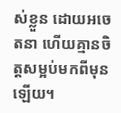ស់ខ្លួន ដោយអចេតនា ហើយគ្មានចិត្តសម្អប់មកពីមុនឡើយ។